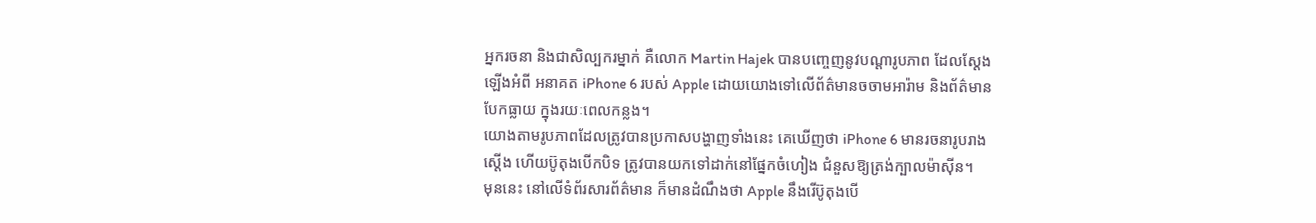អ្នករចនា និងជាសិល្បករម្នាក់ គឺលោក Martin Hajek បានបញ្ចេញនូវបណ្ដារូបភាព ដែលស្ដែង
ឡើងអំពី អនាគត iPhone 6 របស់ Apple ដោយយោងទៅលើព័ត៌មានចចាមអារ៉ាម និងព័ត៌មាន
បែកធ្លាយ ក្នុងរយៈពេលកន្លង។
យោងតាមរូបភាពដែលត្រូវបានប្រកាសបង្ហាញទាំងនេះ គេឃើញថា iPhone 6 មានរចនារូបរាង
ស្ដើង ហើយប៊ូតុងបើកបិទ ត្រូវបានយកទៅដាក់នៅផ្នែកចំហៀង ជំនួសឱ្យត្រង់ក្បាលម៉ាស៊ីន។
មុននេះ នៅលើទំព័រសារព័ត៌មាន ក៏មានដំណឹងថា Apple នឹងរើប៊ូតុងបើ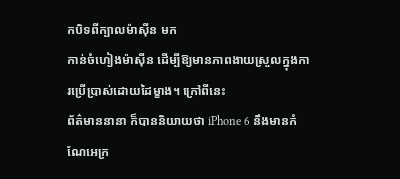កបិទពីក្បាលម៉ាស៊ីន មក
កាន់ចំហៀងម៉ាស៊ីន ដើម្បីឱ្យមានភាពងាយស្រួលក្នុងការប្រើប្រាស់ដោយដៃម្ខាង។ ក្រៅពីនេះ
ព័ត៌មាននានា ក៏បាននិយាយថា iPhone 6 នឹងមានកំណែអេក្រ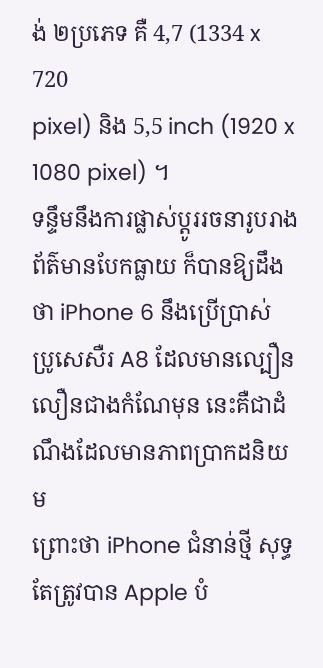ង់ ២ប្រភេទ គឺ 4,7 (1334 x 720
pixel) និង 5,5 inch (1920 x 1080 pixel) ។
ទន្ទឹមនឹងការផ្លាស់ប្ដូររចនារូបរាង ព័ត៌មានបែកធ្លាយ ក៏បានឱ្យដឹងថា iPhone 6 នឹងប្រើប្រាស់
ប្រូសេសឺរ A8 ដែលមានល្បឿនលឿនជាងកំណែមុន នេះគឺជាដំណឹងដែលមានភាពប្រាកដនិយម
ព្រោះថា iPhone ជំនាន់ថ្មី សុទ្ធតែត្រូវបាន Apple បំ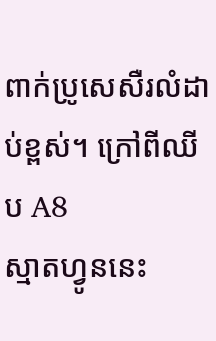ពាក់ប្រូសេសឺរលំដាប់ខ្ពស់។ ក្រៅពីឈីប A8
ស្មាតហ្វូននេះ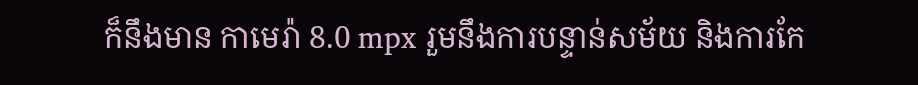ក៏នឹងមាន កាមេរ៉ា 8.0 mpx រួមនឹងការបន្ទាន់សម័យ និងការកែ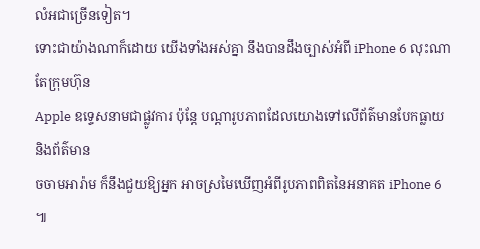លំអជាច្រើនទៀត។
ទោះជាយ៉ាងណាក៏ដោយ យើងទាំងអស់គ្នា នឹងបានដឹងច្បាស់អំពី iPhone 6 លុះណាតែក្រុមហ៊ុន
Apple ឧទ្ទេសនាមជាផ្លូវការ ប៉ុន្ដែ បណ្ដារូបភាពដែលយោងទៅលើព័ត៌មានបែកធ្លាយ និងព័ត៌មាន
ចចាមអារ៉ាម ក៏នឹងជួយឱ្យអ្នក អាចស្រមៃឃើញអំពីរូបភាពពិតនៃអនាគត iPhone 6 ៕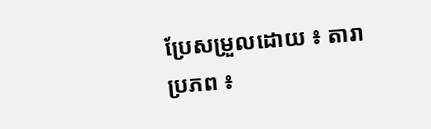ប្រែសម្រួលដោយ ៖ តារា
ប្រភព ៖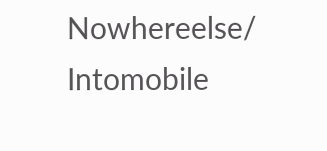Nowhereelse/ Intomobile